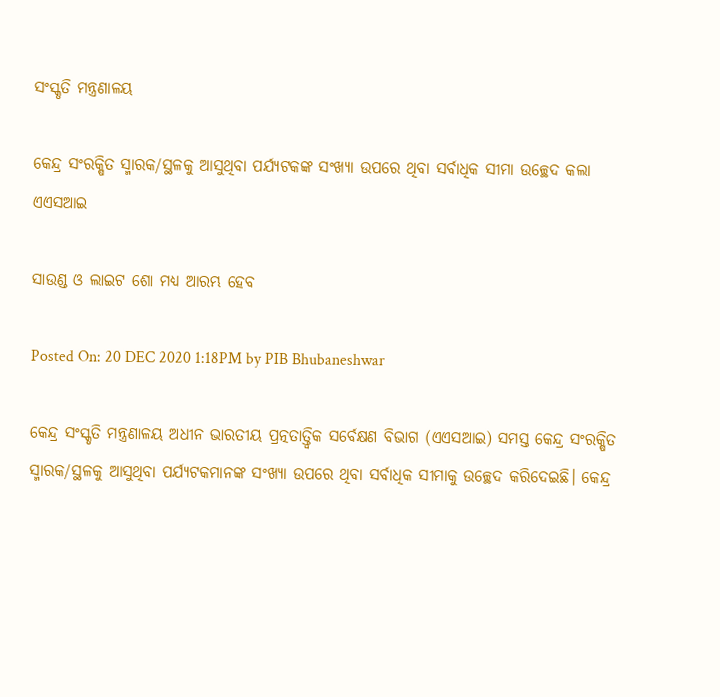ସଂସ୍କୃତି ମନ୍ତ୍ରଣାଳୟ

କେନ୍ଦ୍ର ସଂରକ୍ଷିତ ସ୍ମାରକ/ସ୍ଥଳକୁ ଆସୁଥିବା ପର୍ଯ୍ୟଟକଙ୍କ ସଂଖ୍ୟା ଉପରେ ଥିବା ସର୍ବାଧିକ ସୀମା ଉଚ୍ଛେଦ କଲା ଏଏସଆଇ

ସାଉଣ୍ଡ ଓ ଲାଇଟ ଶୋ ମଧ୍ୟ ଆରମ୍ଭ ହେବ

Posted On: 20 DEC 2020 1:18PM by PIB Bhubaneshwar

କେନ୍ଦ୍ର ସଂସ୍କୃତି ମନ୍ତ୍ରଣାଳୟ ଅଧୀନ ଭାରତୀୟ ପ୍ରତ୍ନତାତ୍ତ୍ୱିକ ସର୍ବେକ୍ଷଣ ବିଭାଗ (ଏଏସଆଇ) ସମସ୍ତ କେନ୍ଦ୍ର ସଂରକ୍ଷିତ ସ୍ମାରକ/ସ୍ଥଳକୁ ଆସୁଥିବା ପର୍ଯ୍ୟଟକମାନଙ୍କ ସଂଖ୍ୟା ଉପରେ ଥିବା ସର୍ବାଧିକ ସୀମାକୁ ଉଚ୍ଛେଦ କରିଦେଇଛି। କେନ୍ଦ୍ର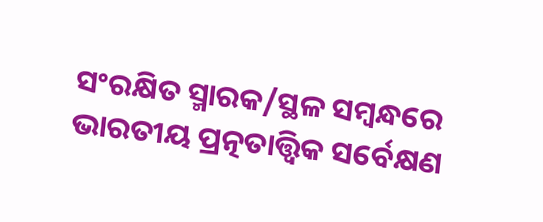ସଂରକ୍ଷିତ ସ୍ମାରକ/ସ୍ଥଳ ସମ୍ବନ୍ଧରେ ଭାରତୀୟ ପ୍ରତ୍ନତାତ୍ତ୍ୱିକ ସର୍ବେକ୍ଷଣ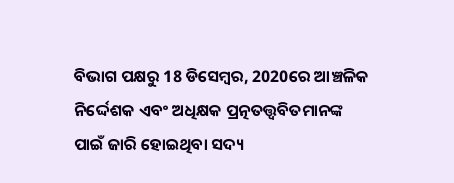ବିଭାଗ ପକ୍ଷରୁ 18 ଡିସେମ୍ବର, 2020ରେ ଆଞ୍ଚଳିକ ନିର୍ଦ୍ଦେଶକ ଏବଂ ଅଧିକ୍ଷକ ପ୍ରତ୍ନତତ୍ତ୍ୱବିତମାନଙ୍କ ପାଇଁ ଜାରି ହୋଇଥିବା ସଦ୍ୟ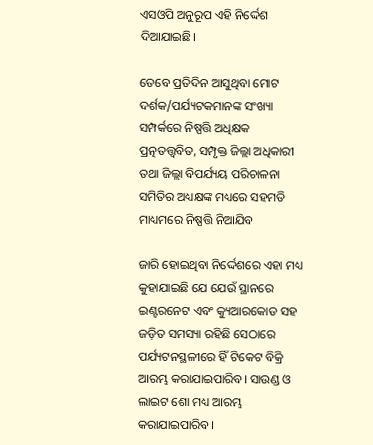ଏସଓପି ଅନୁରୂପ ଏହି ନିର୍ଦ୍ଦେଶ ଦିଆଯାଇଛି।

ତେବେ ପ୍ରତିଦିନ ଆସୁଥିବା ମୋଟ ଦର୍ଶକ/ପର୍ଯ୍ୟଟକମାନଙ୍କ ସଂଖ୍ୟା ସମ୍ପର୍କରେ ନିଷ୍ପତ୍ତି ଅଧିକ୍ଷକ ପ୍ରତ୍ନତତ୍ତ୍ୱବିତ, ସମ୍ପୃକ୍ତ ଜିଲ୍ଲା ଅଧିକାରୀ ତଥା ଜିଲ୍ଲା ବିପର୍ଯ୍ୟୟ ପରିଚାଳନା ସମିତିର ଅଧ୍ୟକ୍ଷଙ୍କ ମଧ୍ୟରେ ସହମତି ମାଧ୍ୟମରେ ନିଷ୍ପତ୍ତି ନିଆଯିବ

ଜାରି ହୋଇଥିବା ନିର୍ଦ୍ଦେଶରେ ଏହା ମଧ୍ୟ କୁହାଯାଇଛି ଯେ ଯେଉଁ ସ୍ଥାନରେ ଇଣ୍ଟରନେଟ ଏବଂ କ୍ୟୁଆରକୋଡ ସହ ଜଡ଼ିତ ସମସ୍ୟା ରହିଛି ସେଠାରେ ପର୍ଯ୍ୟଟନସ୍ଥଳୀରେ ହିଁ ଟିକେଟ ବିକ୍ରି ଆରମ୍ଭ କରାଯାଇପାରିବ। ସାଉଣ୍ଡ ଓ ଲାଇଟ ଶୋ ମଧ୍ୟ ଆରମ୍ଭ କରାଯାଇପାରିବ।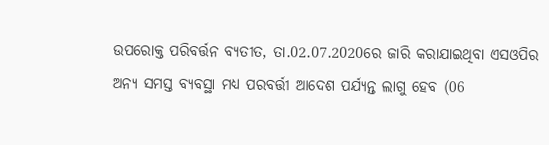ଉପରୋକ୍ତ ପରିବର୍ତ୍ତନ ବ୍ୟତୀତ, ତା.02.07.2020ରେ ଜାରି କରାଯାଇଥିବା ଏସଓପିର ଅନ୍ୟ ସମସ୍ତ ବ୍ୟବସ୍ଥା ମଧ୍ୟ ପରବର୍ତ୍ତୀ ଆଦେଶ ପର୍ଯ୍ୟନ୍ତ ଲାଗୁ ହେବ (06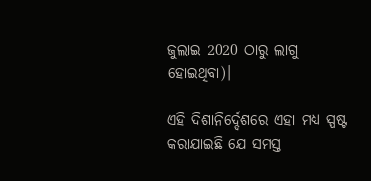ଜୁଲାଇ 2020 ଠାରୁ ଲାଗୁ ହୋଇଥିବା)।

ଏହି ଦିଶାନିର୍ଦ୍ଦେଶରେ ଏହା ମଧ୍ୟ ସ୍ପଷ୍ଟ କରାଯାଇଛି ଯେ ସମସ୍ତ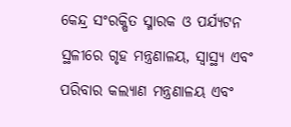କେନ୍ଦ୍ର ସଂରକ୍ଷିତ ସ୍ମାରକ ଓ ପର୍ଯ୍ୟଟନ ସ୍ଥଳୀରେ ଗୃହ ମନ୍ତ୍ରଣାଳୟ, ସ୍ୱାସ୍ଥ୍ୟ ଏବଂ ପରିବାର କଲ୍ୟାଣ ମନ୍ତ୍ରଣାଳୟ ଏବଂ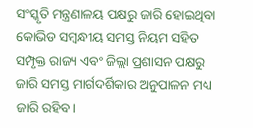ସଂସ୍କୃତି ମନ୍ତ୍ରଣାଳୟ ପକ୍ଷରୁ ଜାରି ହୋଇଥିବା କୋଭିଡ ସମ୍ବନ୍ଧୀୟ ସମସ୍ତ ନିୟମ ସହିତ ସମ୍ପୃକ୍ତ ରାଜ୍ୟ ଏବଂ ଜିଲ୍ଲା ପ୍ରଶାସନ ପକ୍ଷରୁ ଜାରି ସମସ୍ତ ମାର୍ଗଦର୍ଶିକାର ଅନୁପାଳନ ମଧ୍ୟ ଜାରି ରହିବ।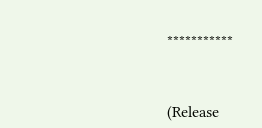***********



(Release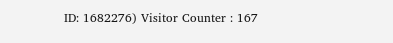ID: 1682276) Visitor Counter : 167